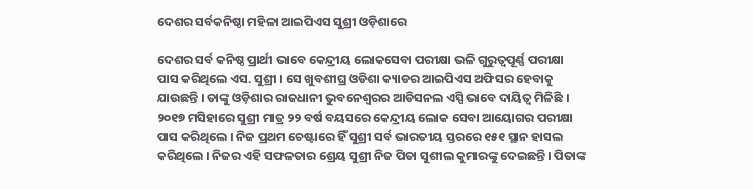ଦେଶର ସର୍ବକନିଷ୍ଠା ମହିଳା ଆଇପିଏସ ସୁଶ୍ରୀ ଓଡ଼ିଶାରେ

ଦେଶର ସର୍ବ କନିଷ୍ଠ ପ୍ରାର୍ଥୀ ଭାବେ କେନ୍ଦ୍ରୀୟ ଲୋକସେବା ପରୀକ୍ଷା ଭଳି ଗୁରୁତ୍ବପୂର୍ଣ୍ଣ ପରୀକ୍ଷା ପାସ କରିଥିଲେ ଏସ. ସୁଶ୍ରୀ । ସେ ଖୁବଶୀଘ୍ର ଓଡିଶା କ୍ୟାଡର ଆଇପିଏସ ଅଫିସର ହେବାକୁ ଯାଉଛନ୍ତି । ତାଙ୍କୁ ଓଡ଼ିଶାର ରାଜଧାନୀ ଭୁବନେଶ୍ୱରର ଆଡିସନଲ ଏସ୍ପି ଭାବେ ଦାୟିତ୍ୱ ମିଳିଛି । ୨୦୧୭ ମସିହାରେ ସୁଶ୍ରୀ ମାତ୍ର ୨୨ ବର୍ଷ ବୟସରେ କେନ୍ଦ୍ରୀୟ ଲୋକ ସେବା ଆୟୋଗର ପରୀକ୍ଷା ପାସ କରିଥିଲେ । ନିଜ ପ୍ରଥମ ଚେଷ୍ଟାରେ ହିଁ ସୁଶ୍ରୀ ସର୍ବ ଭାରତୀୟ ସ୍ତରରେ ୧୫୧ ସ୍ଥାନ ହାସଲ କରିଥିଲେ । ନିଜର ଏହି ସଫଳତାର ଶ୍ରେୟ ସୁଶ୍ରୀ ନିଜ ପିତା ସୁଶୀଲ କୁମାରଙ୍କୁ ଦେଇଛନ୍ତି । ପିତାଙ୍କ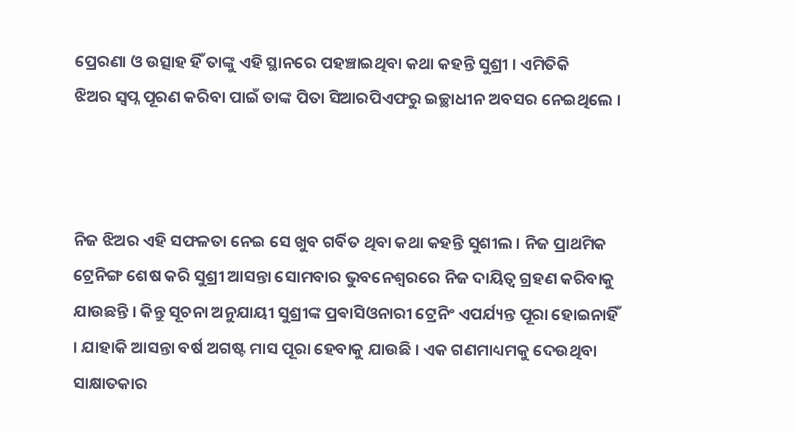ପ୍ରେରଣା ଓ ଉତ୍ସାହ ହିଁ ତାଙ୍କୁ ଏହି ସ୍ଥାନରେ ପହଞ୍ଚାଇଥିବା କଥା କହନ୍ତି ସୁଶ୍ରୀ । ଏମିତିକି
ଝିଅର ସ୍ବପ୍ନ ପୂରଣ କରିବା ପାଇଁ ତାଙ୍କ ପିତା ସିଆରପିଏଫରୁ ଇଚ୍ଛାଧୀନ ଅବସର ନେଇଥିଲେ ।



ନିଜ ଝିଅର ଏହି ସଫଳତା ନେଇ ସେ ଖୁବ ଗର୍ବିତ ଥିବା କଥା କହନ୍ତି ସୁଶୀଲ । ନିଜ ପ୍ରାଥମିକ ଟ୍ରେନିଙ୍ଗ ଶେଷ କରି ସୁଶ୍ରୀ ଆସନ୍ତା ସୋମବାର ଭୁବନେଶ୍ୱରରେ ନିଜ ଦାୟିତ୍ୱ ଗ୍ରହଣ କରିବାକୁ ଯାଉଛନ୍ତି । କିନ୍ତୁ ସୂଚନା ଅନୁଯାୟୀ ସୁଶ୍ରୀଙ୍କ ପ୍ରଵାସିଓନାରୀ ଟ୍ରେନିଂ ଏପର୍ଯ୍ୟନ୍ତ ପୂରା ହୋଇନାହିଁ । ଯାହାକି ଆସନ୍ତା ବର୍ଷ ଅଗଷ୍ଟ ମାସ ପୂରା ହେବାକୁ ଯାଉଛି । ଏକ ଗଣମାଧ୍ୟମକୁ ଦେଉଥିବା ସାକ୍ଷାତକାର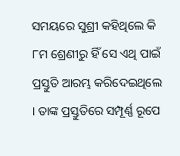ସମୟରେ ସୁଶ୍ରୀ କହିଥିଲେ କି ୮ମ ଶ୍ରେଣୀରୁ ହିଁ ସେ ଏଥି ପାଇଁ ପ୍ରସ୍ତୁତି ଆରମ୍ଭ କରିଦେଇଥିଲେ । ତାଙ୍କ ପ୍ରସ୍ତୁତିରେ ସମ୍ପୂର୍ଣ୍ଣ ରୂପେ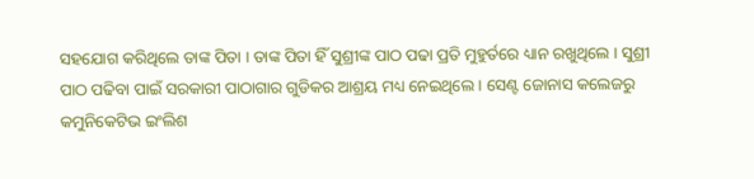ସହଯୋଗ କରିଥିଲେ ତାଙ୍କ ପିତା । ତାଙ୍କ ପିତା ହିଁ ସୁଶ୍ରୀଙ୍କ ପାଠ ପଢା ପ୍ରତି ମୁହୁର୍ତରେ ଧ୍ୟାନ ରଖୁଥିଲେ । ସୁଶ୍ରୀ ପାଠ ପଢିବା ପାଇଁ ସରକାରୀ ପାଠାଗାର ଗୁଡିକର ଆଶ୍ରୟ ମଧ୍ୟ ନେଇଥିଲେ । ସେଣ୍ଟ ଜୋନାସ କଲେଜରୁ କମୁନିକେଟିଭ ଇଂଲିଶ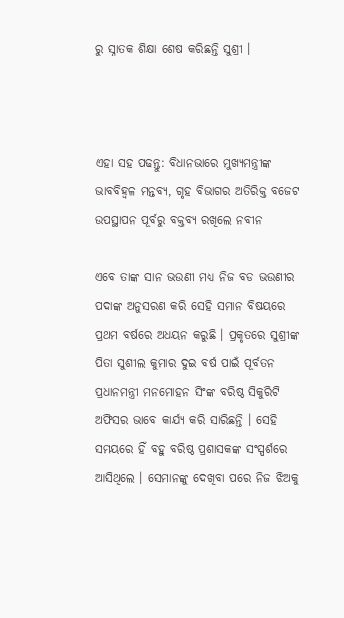ରୁ ସ୍ନାତକ ଶିକ୍ଷା ଶେଷ କରିଛନ୍ତି ସୁଶ୍ରୀ ।



ଏହା ସହ ପଢନ୍ତୁ: ବିଧାନଭାରେ ମୁଖ୍ୟମନ୍ତ୍ରୀଙ୍କ ଭାବବିହ୍ଵଳ ମନ୍ତବ୍ୟ, ଗୃହ ବିଭାଗର ଅତିରିକ୍ତ ବଜେଟ ଉପସ୍ଥାପନ ପୂର୍ବରୁ ବକ୍ତବ୍ୟ ରଖିଲେ ନବୀନ

ଏବେ ତାଙ୍କ ସାନ ଭଉଣୀ ମଧ୍ୟ ନିଜ ବଡ ଭଉଣୀର ପଦାଙ୍କ ଅନୁସରଣ କରି ସେହି ସମାନ ବିଷୟରେ ପ୍ରଥମ ବର୍ଷରେ ଅଧୟନ କରୁଛି । ପ୍ରକୃତରେ ସୁଶ୍ରୀଙ୍କ ପିତା ସୁଶୀଲ କୁମାର ଦୁଇ ବର୍ଷ ପାଇଁ ପୂର୍ବତନ ପ୍ରଧାନମନ୍ତ୍ରୀ ମନମୋହନ ସିଂଙ୍କ ବରିଷ୍ଠ ସିକୁରିଟି ଅଫିସର ଭାବେ କାର୍ଯ୍ୟ କରି ସାରିଛନ୍ତି । ସେହି ସମୟରେ ହିଁ ବହୁ ବରିଷ୍ଠ ପ୍ରଶାସକଙ୍କ ସଂସ୍ପର୍ଶରେ ଆସିଥିଲେ । ସେମାନଙ୍କୁ ଦେଖିବା ପରେ ନିଜ ଝିଅକୁ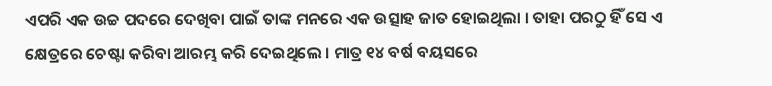ଏପରି ଏକ ଉଚ୍ଚ ପଦରେ ଦେଖିବା ପାଇଁ ତାଙ୍କ ମନରେ ଏକ ଉତ୍ସାହ ଜାତ ହୋଇଥିଲା । ତାହା ପରଠୁ ହିଁ ସେ ଏ କ୍ଷେତ୍ରରେ ଚେଷ୍ଟା କରିବା ଆରମ୍ଭ କରି ଦେଇଥିଲେ । ମାତ୍ର ୧୪ ବର୍ଷ ବୟସରେ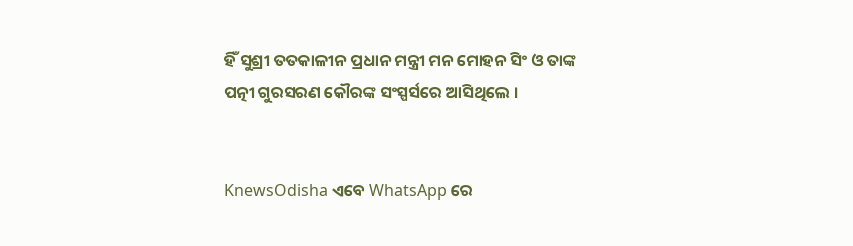ହିଁ ସୁଶ୍ରୀ ତତକାଳୀନ ପ୍ରଧାନ ମନ୍ତ୍ରୀ ମନ ମୋହନ ସିଂ ଓ ତାଙ୍କ ପତ୍ନୀ ଗୁରସରଣ କୌରଙ୍କ ସଂସ୍ପର୍ସରେ ଆସିଥିଲେ ।


KnewsOdisha ଏବେ WhatsApp ରେ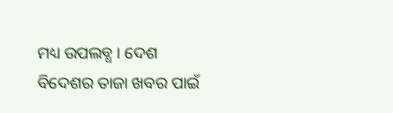ମଧ୍ୟ ଉପଲବ୍ଧ । ଦେଶ ବିଦେଶର ତାଜା ଖବର ପାଇଁ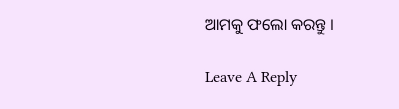ଆମକୁ ଫଲୋ କରନ୍ତୁ ।

Leave A Reply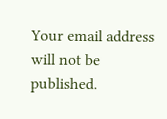Your email address will not be published.